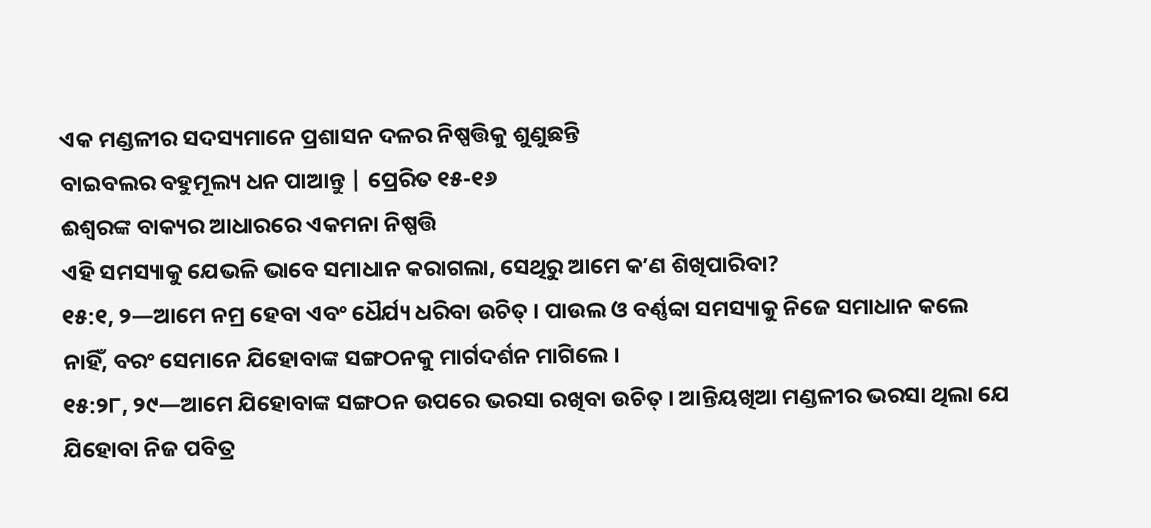ଏକ ମଣ୍ଡଳୀର ସଦସ୍ୟମାନେ ପ୍ରଶାସନ ଦଳର ନିଷ୍ପତ୍ତିକୁ ଶୁଣୁଛନ୍ତି
ବାଇବଲର ବହୁମୂଲ୍ୟ ଧନ ପାଆନ୍ତୁ | ପ୍ରେରିତ ୧୫-୧୬
ଈଶ୍ୱରଙ୍କ ବାକ୍ୟର ଆଧାରରେ ଏକମନା ନିଷ୍ପତ୍ତି
ଏହି ସମସ୍ୟାକୁ ଯେଭଳି ଭାବେ ସମାଧାନ କରାଗଲା, ସେଥିରୁ ଆମେ କʼଣ ଶିଖିପାରିବା?
୧୫:୧, ୨—ଆମେ ନମ୍ର ହେବା ଏବଂ ଧୈର୍ଯ୍ୟ ଧରିବା ଉଚିତ୍ । ପାଉଲ ଓ ବର୍ଣ୍ଣବ୍ବା ସମସ୍ୟାକୁ ନିଜେ ସମାଧାନ କଲେ ନାହିଁ, ବରଂ ସେମାନେ ଯିହୋବାଙ୍କ ସଙ୍ଗଠନକୁ ମାର୍ଗଦର୍ଶନ ମାଗିଲେ ।
୧୫:୨୮, ୨୯—ଆମେ ଯିହୋବାଙ୍କ ସଙ୍ଗଠନ ଉପରେ ଭରସା ରଖିବା ଉଚିତ୍ । ଆନ୍ତିୟଖିଆ ମଣ୍ଡଳୀର ଭରସା ଥିଲା ଯେ ଯିହୋବା ନିଜ ପବିତ୍ର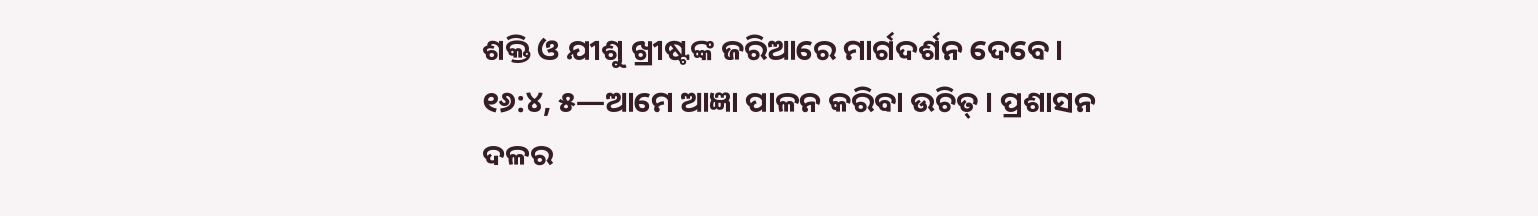ଶକ୍ତି ଓ ଯୀଶୁ ଖ୍ରୀଷ୍ଟଙ୍କ ଜରିଆରେ ମାର୍ଗଦର୍ଶନ ଦେବେ ।
୧୬:୪, ୫—ଆମେ ଆଜ୍ଞା ପାଳନ କରିବା ଉଚିତ୍ । ପ୍ରଶାସନ ଦଳର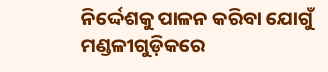ନିର୍ଦ୍ଦେଶକୁ ପାଳନ କରିବା ଯୋଗୁଁ ମଣ୍ଡଳୀଗୁଡ଼ିକରେ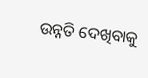ଉନ୍ନତି ଦେଖିବାକୁ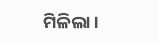ମିଳିଲା ।